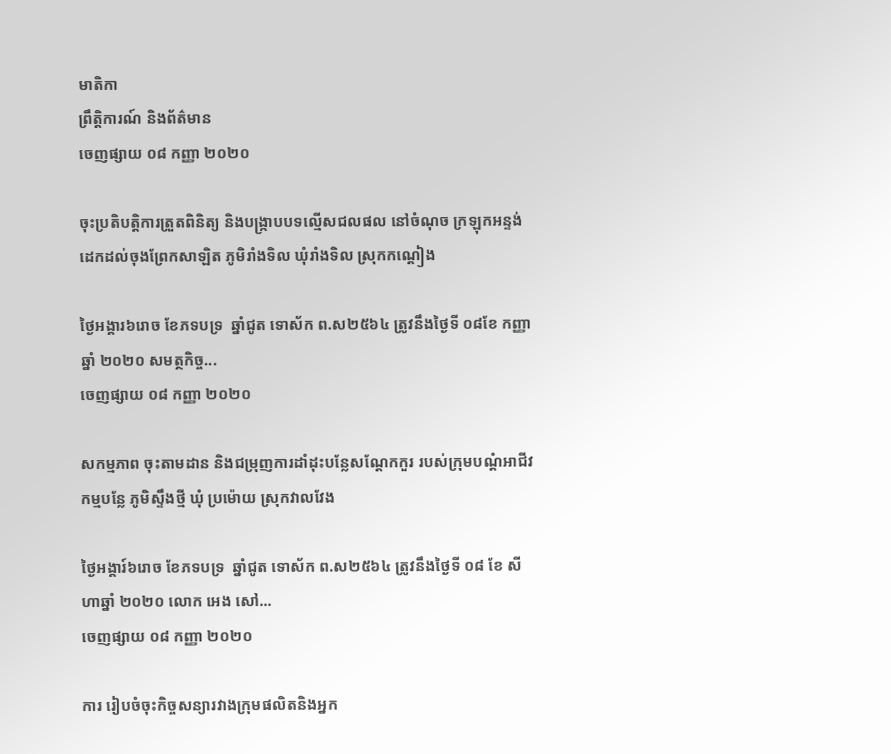មាតិកា
ព្រឹត្តិការណ៍ និងព័ត៌មាន
ចេញផ្សាយ ០៨ កញ្ញា ២០២០

ចុះប្រតិបត្តិការត្រួតពិនិត្យ និងបង្រ្កាបបទល្មើសជលផល នៅចំណុច ក្រឡុកអន្ទង់ ដេកដល់ចុងព្រែកសាឡិត ភូមិរាំងទិល ឃុំរាំងទិល ស្រុកកណ្ដៀង

ថ្ងៃអង្គារ៦រោច ខែភទបទ្រ  ឆ្នាំជូត ទោស័ក ព.ស២៥៦៤ ត្រូវនឹងថ្ងៃទី ០៨ខែ កញ្ញា ឆ្នាំ ២០២០ សមត្ថកិច្ច...
ចេញផ្សាយ ០៨ កញ្ញា ២០២០

សកម្មភាព ចុះតាមដាន និងជម្រុញការដាំដុះបន្លែសណ្តែកកួរ របស់ក្រុមបណ្តំអាជីវកម្មបន្លែ ភូមិស្ទឹងថ្មី ឃុំ ប្រម៉ោយ ស្រុកវាលវែង

ថ្ងៃអង្គារ៍៦រោច ខែភទបទ្រ  ឆ្នាំជូត ទោស័ក ព.ស២៥៦៤ ត្រូវនឹងថ្ងៃទី ០៨ ខែ សីហាឆ្នាំ ២០២០ លោក អេង សៅ...
ចេញផ្សាយ ០៨ កញ្ញា ២០២០

ការ រៀបចំចុះកិច្ចសន្យារវាងក្រុមផលិតនិងអ្នក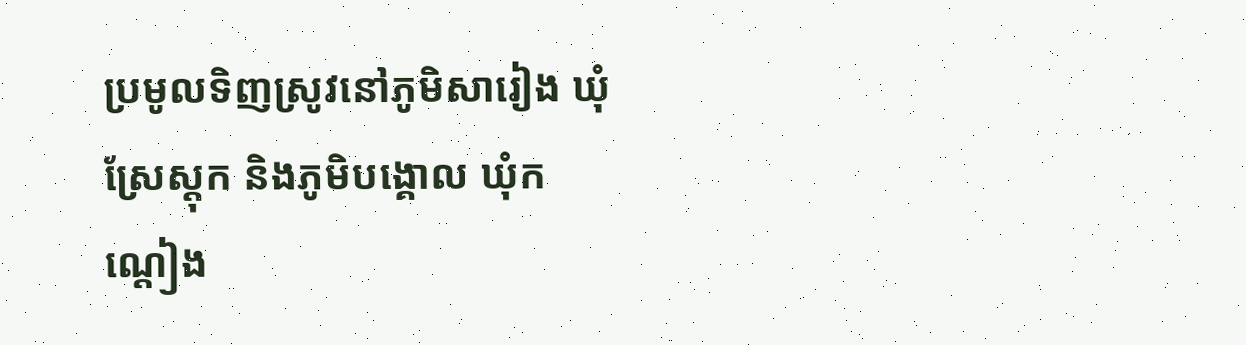ប្រមូលទិញស្រូវនៅភូមិសារៀង ឃុំស្រែស្តុក និងភូមិបង្គោល ឃុំកណ្តៀង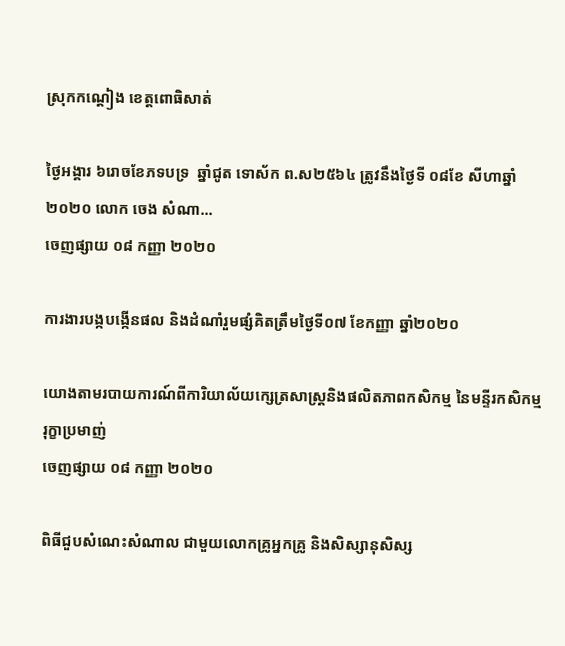ស្រុកកណ្តៀង ខេត្តពោធិសាត់

ថ្ងៃអង្គារ ៦រោចខែភទបទ្រ  ឆ្នាំជូត ទោស័ក ព.ស២៥៦៤ ត្រូវនឹងថ្ងៃទី ០៨ខែ សីហាឆ្នាំ ២០២០ លោក ចេង សំណា...
ចេញផ្សាយ ០៨ កញ្ញា ២០២០

ការងារបង្កបង្កើនផល និងដំណាំរួមផ្សំគិតត្រឹមថ្ងៃទី០៧ ខែកញ្ញា ឆ្នាំ២០២០

យោងតាមរបាយការណ៍ពីការិយាល័យក្សេត្រសាស្រ្តនិងផលិតភាពកសិកម្ម នៃមន្ទីរកសិកម្ម រុក្ខាប្រមាញ់
ចេញផ្សាយ ០៨ កញ្ញា ២០២០

ពិធីជួបសំណេះសំណាល ជាមួយលោកគ្រូអ្នកគ្រូ និងសិស្សានុសិស្ស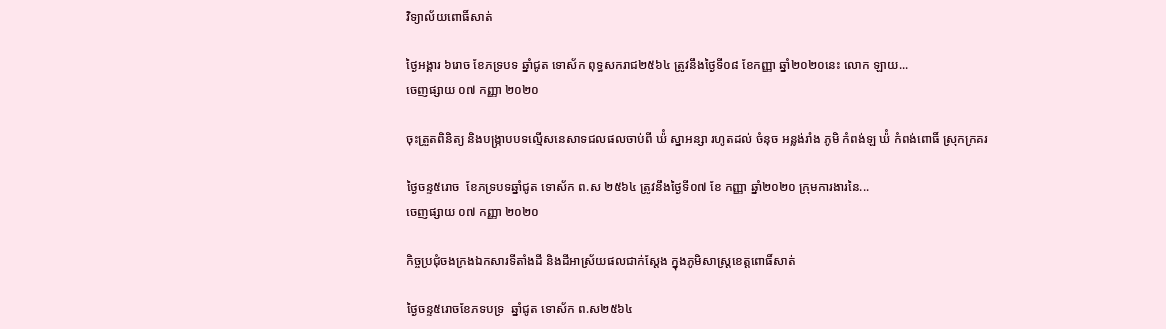វិទ្យាល័យពោធិ៍សាត់

ថ្ងៃអង្គារ ៦រោច ខែភទ្របទ ឆ្នាំជូត ទោស័ក ពុទ្ធសករាជ២៥៦៤ ត្រូវនឹងថ្ងៃទី០៨ ខែកញ្ញា ឆ្នាំ២០២០នេះ លោក ឡាយ...
ចេញផ្សាយ ០៧ កញ្ញា ២០២០

ចុះត្រួតពិនិត្យ និងបង្រ្កាបបទល្មើសនេសាទជលផលចាប់ពី ឃ៉ំ ស្នាអន្សា រហូតដល់ ចំនុច អន្លង់រាំង ភូមិ កំពង់ឡ ឃ៉ំ កំពង់ពោធិ៍ ស្រុកក្រគរ

ថ្ងៃចន្ទ៥រោច  ខែភទ្របទឆ្នាំជូត ទោស័ក ព.ស ២៥៦៤ ត្រូវនឹងថ្ងៃទី០៧ ខែ កញ្ញា ឆ្នាំ២០២០ ក្រុមការងារនៃ...
ចេញផ្សាយ ០៧ កញ្ញា ២០២០

កិច្ចប្រជុំចងក្រងឯកសារទីតាំងដី និងដីអាស្រ័យផលជាក់ស្តែង ក្នុងភូមិសាស្រ្តខេត្តពោធិ៍សាត់

ថ្ងៃចន្ទ៥រោចខែភទបទ្រ  ឆ្នាំជូត ទោស័ក ព.ស២៥៦៤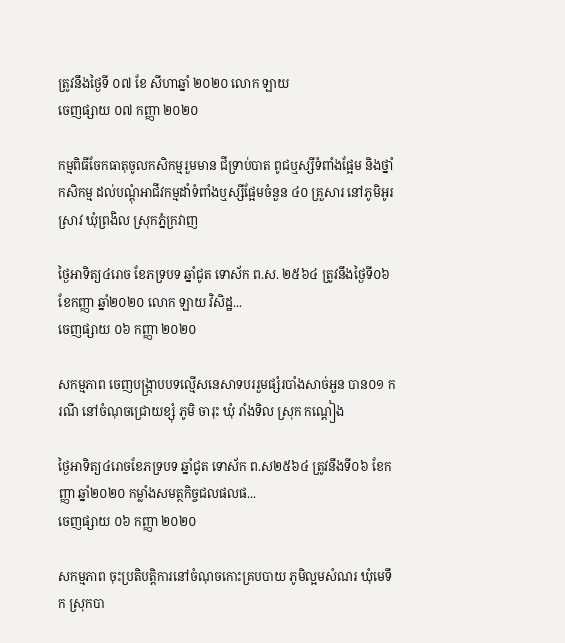ត្រូវនឹងថ្ងៃទី ០៧ ខែ សីហាឆ្នាំ ២០២០ លោក ឡាយ
ចេញផ្សាយ ០៧ កញ្ញា ២០២០

កម្មពិធីចែកធាតុចូលកសិកម្មរួមមាន ជីទ្រាប់បាត ពូជឬស្សីទំពាំងផ្អែម និងថ្នាំកសិកម្ម ដល់បណ្តុំអាជីវកម្មដាំទំពាំងឬស្សីផ្អែមចំនួន ៤០ គ្រួសារ នៅភូមិអូរស្រាវ ឃុំព្រងិល ស្រុកភ្នំក្រវាញ

ថ្ងៃអាទិត្យ៤រោច ខែភទ្របទ ឆ្នាំជូត ទោស័ក ព.ស. ២៥៦៤ ត្រូវនឹងថ្ងៃទី០៦ ខែកញ្ញា ឆ្នាំ២០២០ លោក ឡាយ វិសិដ្ឋ...
ចេញផ្សាយ ០៦ កញ្ញា ២០២០

សកម្មភាព ចេញបង្រ្កាបបទល្មើសនេសាទបររួមផ្សំរបាំងសាច់អួន បាន០១ ករណី នៅចំណុចជ្រោយខ្សុំ ភូមិ ចារុះ ឃុំ រាំងទិល ស្រុក កណ្ដៀង

ថ្ងៃអាទិត្យ៤រោចខែភទ្របទ ឆ្នាំជូត ទោស័ក ព.ស២៥៦៤ ត្រូវនឹងទី០៦ ខែកញ្ញា ឆ្នាំ២០២០ កម្លាំងសមត្ថកិច្ចជលផលផ...
ចេញផ្សាយ ០៦ កញ្ញា ២០២០

សកម្មភាព ចុះប្រតិបត្តិការនៅចំណុចកោះគ្របបាយ ភូមិល្អមសំណរ ឃុំមេទឹក ស្រុកបា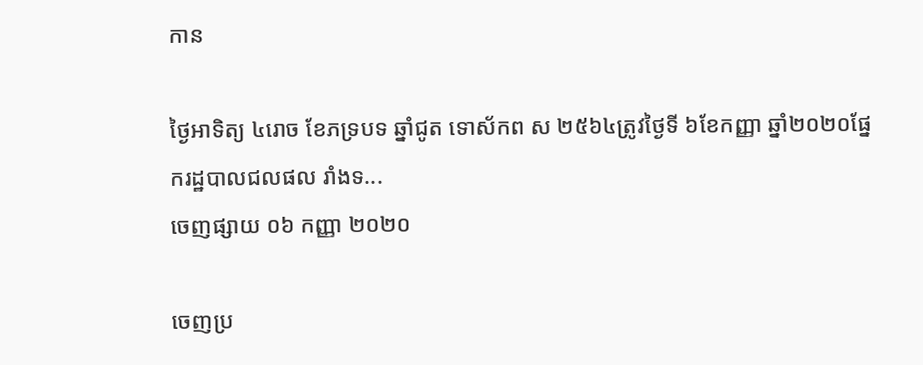កាន

ថ្ងៃអាទិត្យ ៤រោច ខែភទ្របទ ឆ្នាំជូត ទោស័កព ស ២៥៦៤ត្រូវថ្ងៃទី ៦ខែកញ្ញា ឆ្នាំ២០២០ផ្នែករដ្ឋបាលជលផល រាំងទ...
ចេញផ្សាយ ០៦ កញ្ញា ២០២០

ចេញប្រ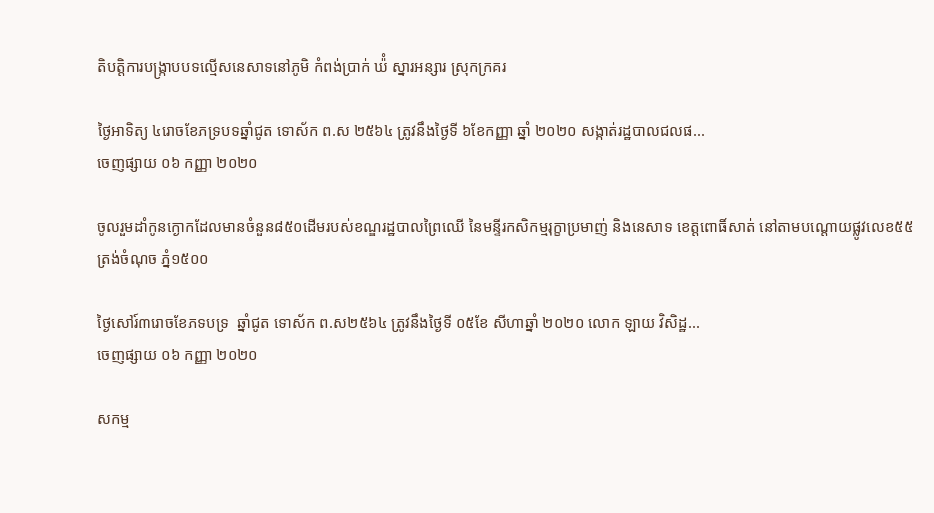តិបត្ដិការបង្រ្កាបបទល្មើសនេសាទនៅភូមិ កំពង់ប្រាក់ ឃ៉ំ ស្នារអន្សារ ស្រុកក្រគរ

ថ្ងៃអាទិត្យ ៤រោចខែភទ្របទឆ្នាំជូត ទោស័ក ព.ស ២៥៦៤ ត្រូវនឹងថ្ងៃទី ៦ខែកញ្ញា ឆ្នាំ ២០២០ សង្កាត់រដ្ឋបាលជលផ...
ចេញផ្សាយ ០៦ កញ្ញា ២០២០

ចូលរួមដាំកូនក្ងោកដែលមានចំនួន៨៥០ដើមរបស់ខណ្ឌរដ្ឋបាលព្រៃឈើ នៃមន្ទីរកសិកម្មរុក្ខាប្រមាញ់ និងនេសាទ ខេត្តពោធិ៍សាត់ នៅតាមបណ្តោយផ្លូវលេខ៥៥ ត្រង់ចំណុច ភ្នំ១៥០០

ថ្ងៃសៅរ៍៣រោចខែភទបទ្រ  ឆ្នាំជូត ទោស័ក ព.ស២៥៦៤ ត្រូវនឹងថ្ងៃទី ០៥ខែ សីហាឆ្នាំ ២០២០ លោក ឡាយ វិសិដ្ឋ...
ចេញផ្សាយ ០៦ កញ្ញា ២០២០

សកម្ម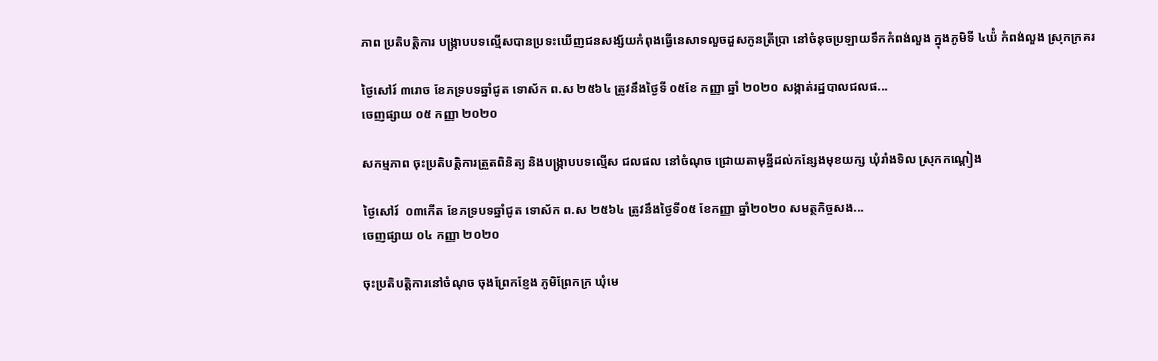ភាព ប្រតិបត្ដិការ បង្រ្កាបបទល្មើសបានប្រទះឃើញជនសង្ស័យកំពុងធ្វើនេសាទលួចដួសកូនត្រីប្រា នៅចំនុចប្រឡាយទឹកកំពង់លួង ក្នុងភូមិទី ៤ឃ៉ំ កំពង់លួង ស្រុកក្រគរ

ថ្ងៃសៅរ៍ ៣រោច ខែភទ្របទឆ្នាំជូត ទោស័ក ព.ស ២៥៦៤ ត្រូវនឹងថ្ងៃទី ០៥ខែ កញ្ញា ឆ្នាំ ២០២០ សង្កាត់រដ្ឋបាលជលផ...
ចេញផ្សាយ ០៥ កញ្ញា ២០២០

សកម្មភាព ចុះប្រតិបត្តិការត្រួតពិនិត្យ និងបង្រ្កាបបទល្មើស ជលផល នៅចំណុច ជ្រោយតាមុន្នីដល់កន្សែងមុខយក្ស ឃុំរាំងទិល ស្រុកកណ្ដៀង

ថ្ងៃសៅរ៍  ០៣កើត ខែភទ្របទឆ្នាំជូត ទោស័ក ព.ស ២៥៦៤ ត្រូវនឹងថ្ងៃទី០៥ ខែកញ្ញា ឆ្នាំ២០២០ សមត្ថកិច្ចសង...
ចេញផ្សាយ ០៤ កញ្ញា ២០២០

ចុះប្រតិបត្តិការនៅចំណុច ចុងព្រែកខ្ញែង ភូមិព្រែកក្រ ឃុំមេ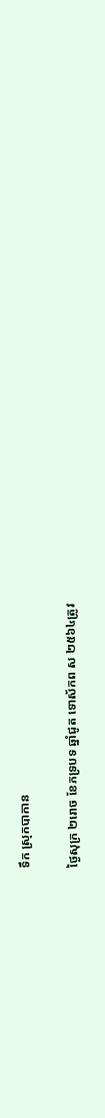ទឹក ស្រុកបាកាន

ថ្ងៃសុក្រ ២រោច ខែភទ្របទ ឆ្នាំជូត ទោស័កព ស ២៥៦៤ត្រូវ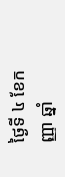ថ្ងៃទី ៤ ខែកញ្ញា ឆ្នាំ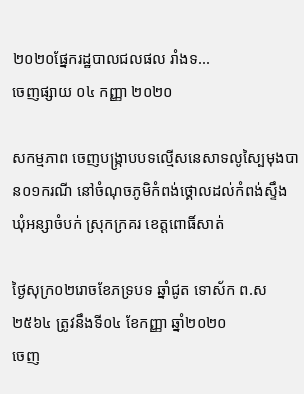២០២០ផ្នែករដ្ឋបាលជលផល រាំងទ...
ចេញផ្សាយ ០៤ កញ្ញា ២០២០

សកម្មភាព ចេញបង្រ្កាបបទល្មើសនេសាទលូស្បៃមុងបាន០១ករណី នៅចំណុចភូមិកំពង់ថ្គោលដល់កំពង់ស្ទឹង ឃុំអន្សាចំបក់ ស្រុកក្រគរ ខេត្តពោធិ៍សាត់

ថ្ងៃសុក្រ០២រោចខែភទ្របទ ឆ្នាំជូត ទោស័ក ព.ស២៥៦៤ ត្រូវនឹងទី០៤ ខែកញ្ញា ឆ្នាំ២០២០
ចេញ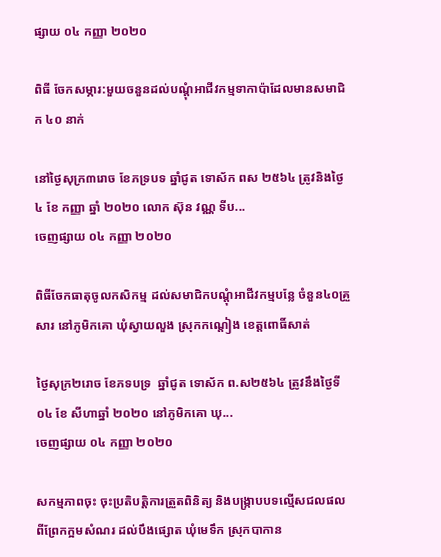ផ្សាយ ០៤ កញ្ញា ២០២០

ពិធី ចែកសម្ភារ:មួយចនួនដល់បណ្តុំអាជីវកម្មទាកាប៉ាដែលមានសមាជិក ៤០ នាក់

នៅថ្ងៃសុក្រ៣រោច ខែភទ្របទ ឆ្នាំជូត ទោស័ក ពស ២៥៦៤ ត្រូវនិងថ្ងៃ ៤ ខែ កញ្ញា ឆ្នាំ ២០២០ លោក ស៊ុន វណ្ណ ទីប...
ចេញផ្សាយ ០៤ កញ្ញា ២០២០

ពិធីចែកធាតុចូលកសិកម្ម ដល់សមាជិកបណ្តុំអាជីវកម្មបន្លែ ចំនួន៤០គ្រួសារ នៅភូមិកគោ ឃុំស្វាយលួង ស្រុកកណ្តៀង ខេត្តពោធិ៍សាត់

ថ្ងៃសុក្រ២រោច ខែភទបទ្រ  ឆ្នាំជូត ទោស័ក ព.ស២៥៦៤ ត្រូវនឹងថ្ងៃទី ០៤ ខែ សីហាឆ្នាំ ២០២០ នៅភូមិកគោ ឃុ...
ចេញផ្សាយ ០៤ កញ្ញា ២០២០

សកម្មភាពចុះ ចុះប្រតិបត្តិការត្រួតពិនិត្យ និងបង្រ្កាបបទល្មើសជលផលពីព្រែកក្អមសំណរ ដល់បឹងផ្សោត ឃុំមេទឹក ស្រុកបាកាន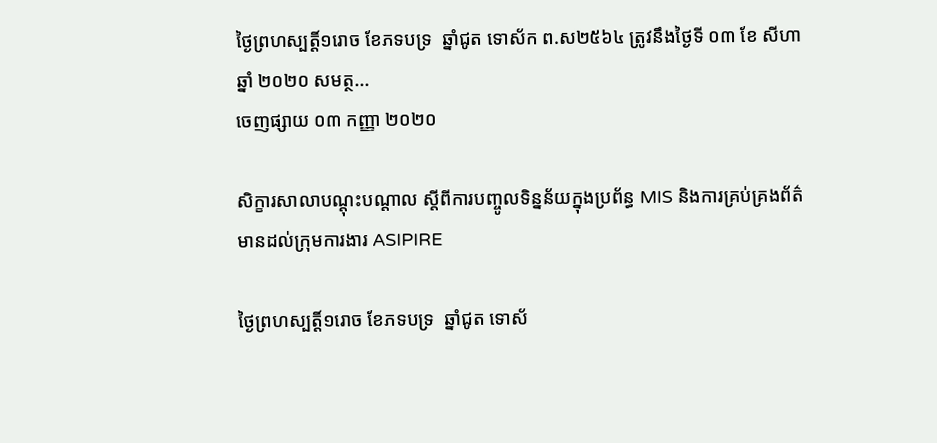ថ្ងៃព្រហស្បត្តិ៍១រោច ខែភទបទ្រ  ឆ្នាំជូត ទោស័ក ព.ស២៥៦៤ ត្រូវនឹងថ្ងៃទី ០៣ ខែ សីហាឆ្នាំ ២០២០ សមត្ថ...
ចេញផ្សាយ ០៣ កញ្ញា ២០២០

សិក្ខារសាលាបណ្តុះបណ្តាល ស្តីពីការបញ្ចូលទិន្នន័យក្នុងប្រព័ន្ធ MIS និងការគ្រប់គ្រងព័ត៌មានដល់ក្រុមការងារ ASIPIRE

ថ្ងៃព្រហស្បត្តិ៍១រោច ខែភទបទ្រ  ឆ្នាំជូត ទោស័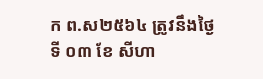ក ព.ស២៥៦៤ ត្រូវនឹងថ្ងៃទី ០៣ ខែ សីហា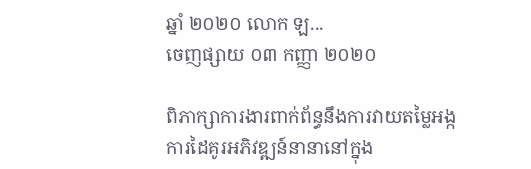ឆ្នាំ ២០២០ លោក ឡ...
ចេញផ្សាយ ០៣ កញ្ញា ២០២០

ពិភាក្សាការងារពាក់ព័ន្ធនឹងការវាយតម្លៃអង្កការដៃគូរអភិវឌ្ឍន៍នានានៅក្នុង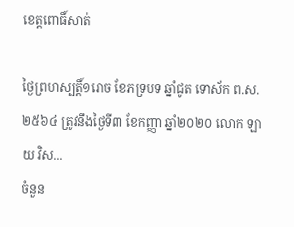ខេត្តពោធិ៍សាត់

ថ្ងៃព្រហស្បត្តិ៍១រោច ខែភទ្របទ ឆ្នាំជូត ទោស័ក ព.ស. ២៥៦៤ ត្រូវនឹងថ្ងៃទី៣ ខែកញ្ញា ឆ្នាំ២០២០ លោក ឡាយ វិស...
ចំនួន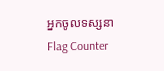អ្នកចូលទស្សនា
Flag Counter